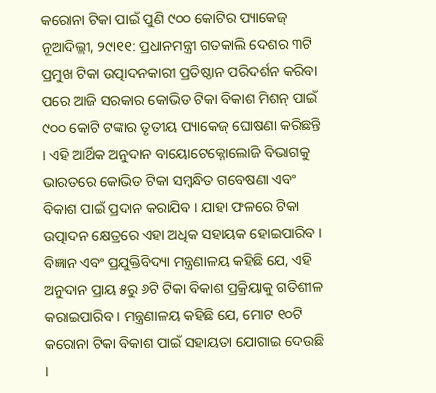କରୋନା ଟିକା ପାଇଁ ପୁଣି ୯୦୦ କୋଟିର ପ୍ୟାକେଜ୍
ନୂଆଦିଲ୍ଲୀ, ୨୯ା୧୧: ପ୍ରଧାନମନ୍ତ୍ରୀ ଗତକାଲି ଦେଶର ୩ଟି ପ୍ରମୁଖ ଟିକା ଉତ୍ପାଦନକାରୀ ପ୍ରତିଷ୍ଠାନ ପରିଦର୍ଶନ କରିବା ପରେ ଆଜି ସରକାର କୋଭିଡ ଟିକା ବିକାଶ ମିଶନ୍ ପାଇଁ ୯୦୦ କୋଟି ଟଙ୍କାର ତୃତୀୟ ପ୍ୟାକେଜ୍ ଘୋଷଣା କରିଛନ୍ତି । ଏହି ଆର୍ଥିକ ଅନୁଦାନ ବାୟୋଟେକ୍ନୋଲୋଜି ବିଭାଗକୁ ଭାରତରେ କୋଭିଡ ଟିକା ସମ୍ବନ୍ଧିତ ଗବେଷଣା ଏବଂ ବିକାଶ ପାଇଁ ପ୍ରଦାନ କରାଯିବ । ଯାହା ଫଳରେ ଟିକା ଉତ୍ପାଦନ କ୍ଷେତ୍ରରେ ଏହା ଅଧିକ ସହାୟକ ହୋଇପାରିବ ।
ବିଜ୍ଞାନ ଏବଂ ପ୍ରଯୁକ୍ତିବିଦ୍ୟା ମନ୍ତ୍ରଣାଳୟ କହିଛି ଯେ, ଏହି ଅନୁଦାନ ପ୍ରାୟ ୫ରୁ ୬ଟି ଟିକା ବିକାଶ ପ୍ରକ୍ରିୟାକୁ ଗତିଶୀଳ କରାଇପାରିବ । ମନ୍ତ୍ରଣାଳୟ କହିଛି ଯେ, ମୋଟ ୧୦ଟି କରୋନା ଟିକା ବିକାଶ ପାଇଁ ସହାୟତା ଯୋଗାଇ ଦେଉଛି ।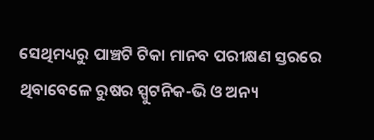ସେଥିମଧ୍ୟରୁ ପାଞ୍ଚଟି ଟିକା ମାନବ ପରୀକ୍ଷଣ ସ୍ତରରେ ଥିବାବେଳେ ରୁଷର ସ୍ପୁଟନିକ-ଭି ଓ ଅନ୍ୟ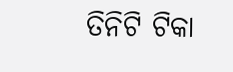ତିନିଟି ଟିକା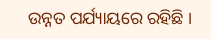ଉନ୍ନତ ପର୍ଯ୍ୟାୟରେ ରହିଛି ।